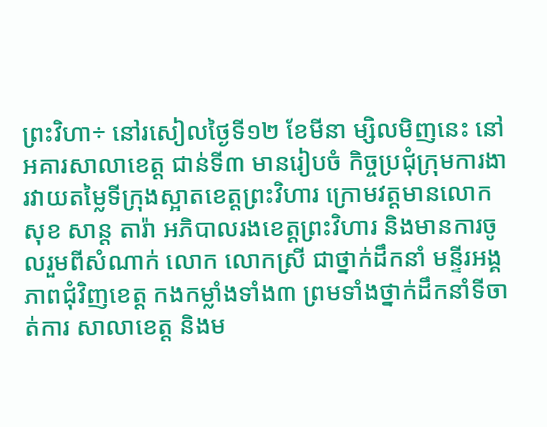ព្រះវិហា÷ នៅរសៀលថ្ងៃទី១២ ខែមីនា ម្សិលមិញនេះ នៅអគារសាលាខេត្ត ជាន់ទី៣ មានរៀបចំ កិច្ចប្រជុំក្រុមការងារវាយតម្លៃទីក្រុងស្អាតខេត្តព្រះវិហារ ក្រោមវត្តមានលោក សុខ សាន្ត តារ៉ា អភិបាលរងខេត្តព្រះវិហារ និងមានការចូលរួមពីសំណាក់ លោក លោកស្រី ជាថ្នាក់ដឹកនាំ មន្ទីរអង្គភាពជុំវិញខេត្ត កងកម្លាំងទាំង៣ ព្រមទាំងថ្នាក់ដឹកនាំទីចាត់ការ សាលាខេត្ត និងម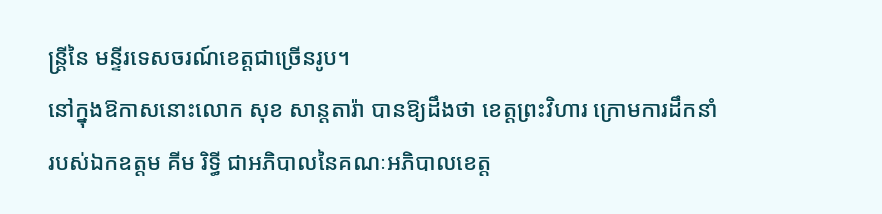ន្ត្រីនៃ មន្ទីរទេសចរណ៍ខេត្តជាច្រើនរូប។
នៅក្នុងឱកាសនោះលោក សុខ សាន្តតារ៉ា បានឱ្យដឹងថា ខេត្តព្រះវិហារ ក្រោមការដឹកនាំរបស់ឯកឧត្តម គីម រិទ្ធី ជាអភិបាលនៃគណៈអភិបាលខេត្ត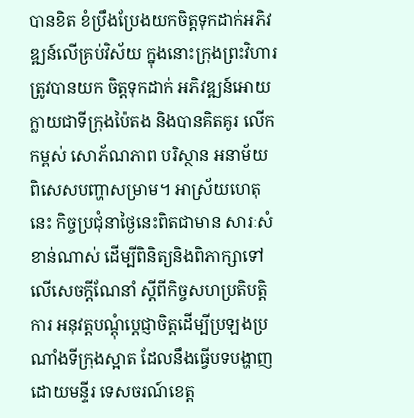បានខិត ខំប្រឹងប្រែងយកចិត្តទុកដាក់អភិវឌ្ឍន៍លើគ្រប់វិស័យ ក្នុងនោះក្រុងព្រះវិហារ ត្រូវបានយក ចិត្តទុកដាក់ អភិវឌ្ឍន៍អោយក្លាយជាទីក្រុងប៉ៃតង និងបានគិតគូរ លើកកម្ពស់ សោភ័ណភាព បរិស្ថាន អនាម័យ ពិសេសបញ្ហាសម្រាម។ អាស្រ័យហេតុនេះ កិច្ចប្រជុំនាថ្ងៃនេះពិតជាមាន សារៈសំខាន់ណាស់ ដើម្បីពិនិត្យនិងពិភាក្សាទៅលើសេចក្តីណែនាំ ស្តីពីកិច្ចសហប្រតិបត្តិការ អនុវត្តបណ្តុំប្តេជ្ញាចិត្តដើម្បីប្រឡងប្រណាំងទីក្រុងស្អាត ដែលនឹងធ្វើបទបង្ហាញដោយមន្ទីរ ទេសចរណ៍ខេត្ត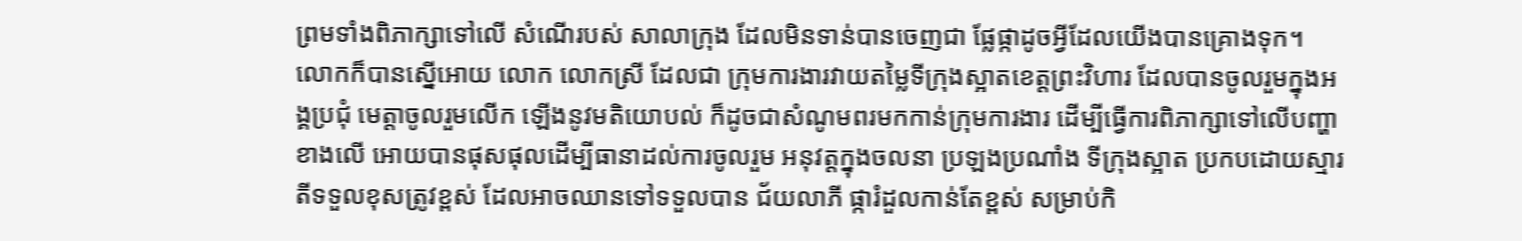ព្រមទាំងពិភាក្សាទៅលើ សំណើរបស់ សាលាក្រុង ដែលមិនទាន់បានចេញជា ផ្លែផ្កាដូចអ្វីដែលយើងបានគ្រោងទុក។
លោកក៏បានស្នើអោយ លោក លោកស្រី ដែលជា ក្រុមការងារវាយតម្លៃទីក្រុងស្អាតខេត្តព្រះវិហារ ដែលបានចូលរួមក្នុងអង្គប្រជុំ មេត្តាចូលរួមលើក ឡើងនូវមតិយោបល់ ក៏ដូចជាសំណូមពរមកកាន់ក្រុមការងារ ដើម្បីធ្វើការពិភាក្សាទៅលើបញ្ហា ខាងលើ អោយបានផុសផុលដើម្បីធានាដល់ការចូលរួម អនុវត្តក្នុងចលនា ប្រឡងប្រណាំង ទីក្រុងស្អាត ប្រកបដោយស្មារតីទទួលខុសត្រូវខ្ពស់ ដែលអាចឈានទៅទទួលបាន ជ័យលាភី ផ្ការំដួលកាន់តែខ្ពស់ សម្រាប់កិ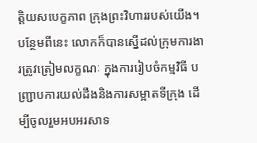ត្តិយសបេក្ខភាព ក្រុងព្រះវិហាររបស់យើង។
បន្ថែមពីនេះ លោកក៏បានស្នើដល់ក្រុមការងារត្រូវត្រៀមលក្ខណៈ ក្នុងការរៀបចំកម្មវិធី បញ្ជ្រាបការយល់ដឹងនិងការសម្អាតទីក្រុង ដើម្បីចូលរួមអបអរសាទ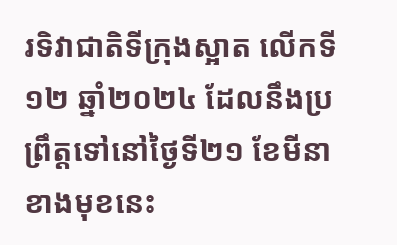រទិវាជាតិទីក្រុងស្អាត លើកទី ១២ ឆ្នាំ២០២៤ ដែលនឹងប្រព្រឹត្តទៅនៅថ្ងៃទី២១ ខែមីនា ខាងមុខនេះ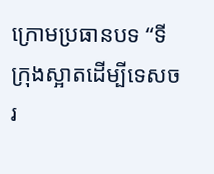ក្រោមប្រធានបទ “ទីក្រុងស្អាតដើម្បីទេសចរ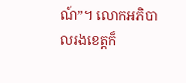ណ៍”។ លោកអភិបាលរងខេត្តក៏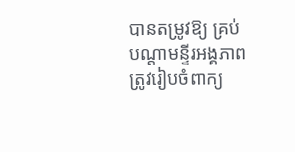បានតម្រូវឱ្យ គ្រប់បណ្តាមន្ទីរអង្គភាព ត្រូវរៀបចំពាក្យ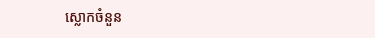ស្លោកចំនួន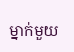ម្នាក់មួយ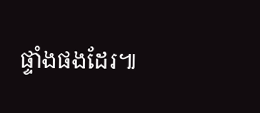ផ្ទាំងផងដែរ៕